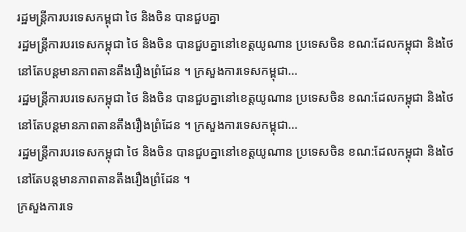រដ្ឋមន្ត្រីការបរទេសកម្ពុជា ថៃ និងចិន បានជួបគ្នា
រដ្ឋមន្ត្រីការបរទេសកម្ពុជា ថៃ និងចិន បានជួបគ្នានៅខេត្តយូណាន ប្រទេសចិន ខណ:ដែលកម្ពុជា និងថៃ នៅតែបន្តមានភាពតានតឹងរឿងព្រំដែន ។ ក្រសួងការទេសកម្ពុជា…
រដ្ឋមន្ត្រីការបរទេសកម្ពុជា ថៃ និងចិន បានជួបគ្នានៅខេត្តយូណាន ប្រទេសចិន ខណ:ដែលកម្ពុជា និងថៃ នៅតែបន្តមានភាពតានតឹងរឿងព្រំដែន ។ ក្រសួងការទេសកម្ពុជា…
រដ្ឋមន្ត្រីការបរទេសកម្ពុជា ថៃ និងចិន បានជួបគ្នានៅខេត្តយូណាន ប្រទេសចិន ខណ:ដែលកម្ពុជា និងថៃ នៅតែបន្តមានភាពតានតឹងរឿងព្រំដែន ។
ក្រសួងការទេ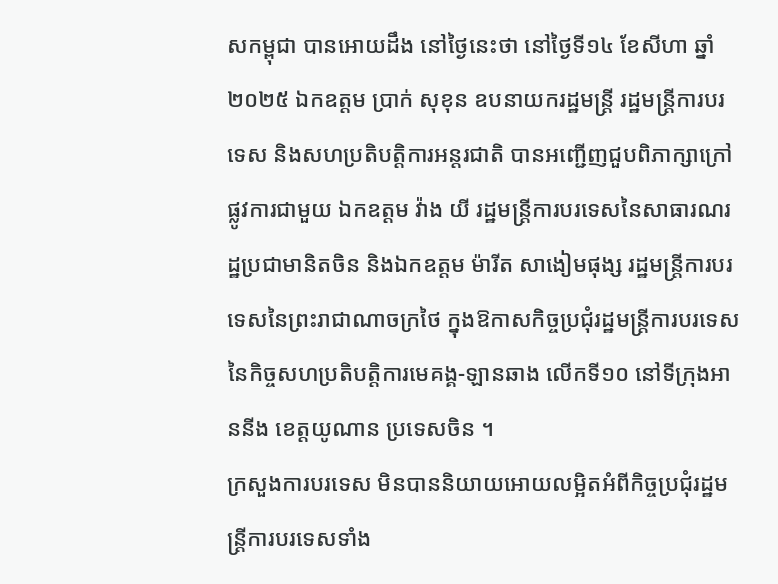សកម្ពុជា បានអោយដឹង នៅថ្ងៃនេះថា នៅថ្ងៃទី១៤ ខែសីហា ឆ្នាំ២០២៥ ឯកឧត្តម ប្រាក់ សុខុន ឧបនាយករដ្ឋមន្ត្រី រដ្ឋមន្ត្រីការបរទេស និងសហប្រតិបត្តិការអន្តរជាតិ បានអញ្ជើញជួបពិភាក្សាក្រៅផ្លូវការជាមួយ ឯកឧត្តម វ៉ាង យី រដ្ឋមន្ត្រីការបរទេសនៃសាធារណរដ្ឋប្រជាមានិតចិន និងឯកឧត្តម ម៉ារីត សាងៀមផុង្ស រដ្ឋមន្ត្រីការបរទេសនៃព្រះរាជាណាចក្រថៃ ក្នុងឱកាសកិច្ចប្រជុំរដ្ឋមន្ត្រីការបរទេសនៃកិច្ចសហប្រតិបត្តិការមេគង្គ-ឡានឆាង លើកទី១០ នៅទីក្រុងអាននីង ខេត្តយូណាន ប្រទេសចិន ។
ក្រសួងការបរទេស មិនបាននិយាយអោយលម្អិតអំពីកិច្ចប្រជុំរដ្ឋមន្ត្រីការបរទេសទាំង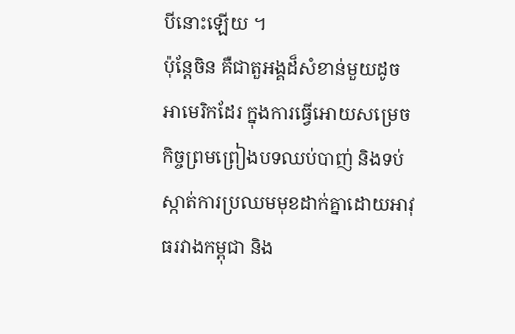បីនោះឡើយ ។
ប៉ុន្តែចិន គឺជាតួអង្គដ៏សំខាន់មួយដូចអាមេរិកដែរ ក្នុងការធ្វើអោយសម្រេចកិច្ចព្រមព្រៀងបទឈប់បាញ់ និងទប់ស្កាត់ការប្រឈមមុខដាក់គ្នាដោយអាវុធរវាងកម្ពុជា និង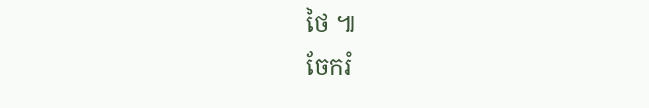ថៃ ៕
ចែករំ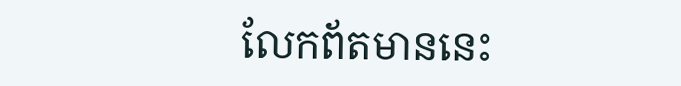លែកព័តមាននេះ